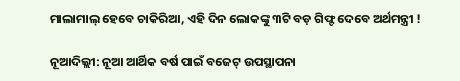ମାଲାମାଲ୍ ହେବେ ଚାକିରିଆ, ଏହି ଦିନ ଲୋକଙ୍କୁ ୩ଟି ବଡ଼ ଗିଫ୍ଟ ଦେବେ ଅର୍ଥମନ୍ତ୍ରୀ !

ନୂଆଦିଲ୍ଲୀ: ନୂଆ ଆର୍ଥିକ ବର୍ଷ ପାଇଁ ବଜେଟ୍ ଉପସ୍ଥାପନା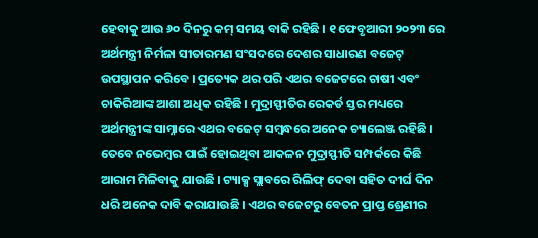ହେବାକୁ ଆଉ ୬୦ ଦିନରୁ କମ୍ ସମୟ ବାକି ରହିଛି । ୧ ଫେବୃଆରୀ ୨୦୨୩ ରେ ଅର୍ଥମନ୍ତ୍ରୀ ନିର୍ମଳା ସୀତାରମଣ ସଂସଦରେ ଦେଶର ସାଧାରଣ ବଜେଟ୍ ଉପସ୍ଥାପନ କରିବେ । ପ୍ରତ୍ୟେକ ଥର ପରି ଏଥର ବଜେଟରେ ଚାଷୀ ଏବଂ ଚାକିରିଆଙ୍କ ଆଶା ଅଧିକ ରହିଛି । ମୁଦ୍ରାସ୍ଫୀତିର ରେକର୍ଡ ସ୍ତର ମଧ୍ୟରେ ଅର୍ଥମନ୍ତ୍ରୀଙ୍କ ସାମ୍ନାରେ ଏଥର ବଜେଟ୍ ସମ୍ବନ୍ଧରେ ଅନେକ ଚ୍ୟାଲେଞ୍ଜ ରହିଛି । ତେବେ ନଭେମ୍ବର ପାଇଁ ହୋଇଥିବା ଆକଳନ ମୁଦ୍ରାସ୍ଫୀତି ସମ୍ପର୍କରେ କିଛି ଆରାମ ମିଳିବାକୁ ଯାଉଛି । ଟ୍ୟାକ୍ସ ସ୍ଲାବରେ ରିଲିଫ୍ ଦେବା ସହିତ ଦୀର୍ଘ ଦିନ ଧରି ଅନେକ ଦାବି କରାଯାଉଛି । ଏଥର ବଜେଟରୁ ବେତନ ପ୍ରାପ୍ତ ଶ୍ରେଣୀର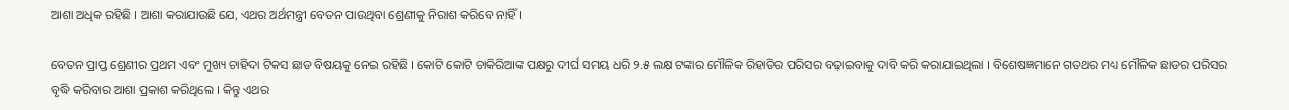ଆଶା ଅଧିକ ରହିଛି । ଆଶା କରାଯାଉଛି ଯେ, ଏଥର ଅର୍ଥମନ୍ତ୍ରୀ ବେତନ ପାଉଥିବା ଶ୍ରେଣୀକୁ ନିରାଶ କରିବେ ନାହିଁ ।

ବେତନ ପ୍ରାପ୍ତ ଶ୍ରେଣୀର ପ୍ରଥମ ଏବଂ ମୁଖ୍ୟ ଚାହିଦା ଟିକସ ଛାଡ ବିଷୟକୁ ନେଇ ରହିଛି । କୋଟି କୋଟି ଚାକିରିଆଙ୍କ ପକ୍ଷରୁ ଦୀର୍ଘ ସମୟ ଧରି ୨.୫ ଲକ୍ଷ ଟଙ୍କାର ମୌଳିକ ରିହାତିର ପରିସର ବଢ଼ାଇବାକୁ ଦାବି କରି କରାଯାଇଥିଲା । ବିଶେଷଜ୍ଞମାନେ ଗତଥର ମଧ୍ୟ ମୌଳିକ ଛାଡର ପରିସର ବୃଦ୍ଧି କରିବାର ଆଶା ପ୍ରକାଶ କରିଥିଲେ । କିନ୍ତୁ ଏଥର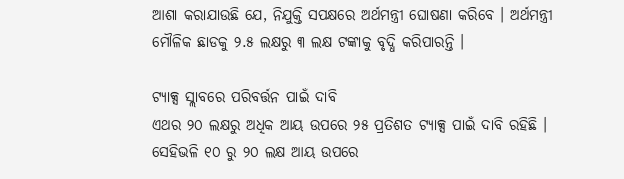ଆଶା କରାଯାଉଛି ଯେ, ନିଯୁକ୍ତି ସପକ୍ଷରେ ଅର୍ଥମନ୍ତ୍ରୀ ଘୋଷଣା କରିବେ । ଅର୍ଥମନ୍ତ୍ରୀ ମୌଳିକ ଛାଡକୁ ୨.୫ ଲକ୍ଷରୁ ୩ ଲକ୍ଷ ଟଙ୍କାକୁ ବୃଦ୍ଧି କରିପାରନ୍ତି ।

ଟ୍ୟାକ୍ସ ସ୍ଲାବରେ ପରିବର୍ତ୍ତନ ପାଇଁ ଦାବି
ଏଥର ୨୦ ଲକ୍ଷରୁ ଅଧିକ ଆୟ ଉପରେ ୨୫ ପ୍ରତିଶତ ଟ୍ୟାକ୍ସ ପାଇଁ ଦାବି ରହିଛି । ସେହିଭଳି ୧୦ ରୁ ୨୦ ଲକ୍ଷ ଆୟ ଉପରେ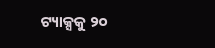ଟ୍ୟାକ୍ସକୁ ୨୦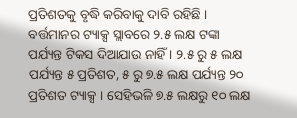ପ୍ରତିଶତକୁ ବୃଦ୍ଧି କରିବାକୁ ଦାବି ରହିଛି । ବର୍ତ୍ତମାନର ଟ୍ୟାକ୍ସ ସ୍ଲାବରେ ୨.୫ ଲକ୍ଷ ଟଙ୍କା ପର୍ଯ୍ୟନ୍ତ ଟିକସ ଦିଆଯାଉ ନାହିଁ । ୨.୫ ରୁ ୫ ଲକ୍ଷ ପର୍ଯ୍ୟନ୍ତ ୫ ପ୍ରତିଶତ, ୫ ରୁ ୭.୫ ଲକ୍ଷ ପର୍ଯ୍ୟନ୍ତ ୨୦ ପ୍ରତିଶତ ଟ୍ୟାକ୍ସ । ସେହିଭଳି ୭.୫ ଲକ୍ଷରୁ ୧୦ ଲକ୍ଷ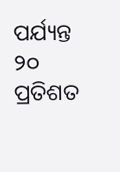ପର୍ଯ୍ୟନ୍ତ ୨୦ ପ୍ରତିଶତ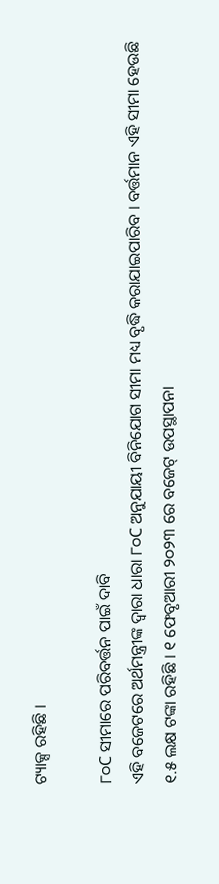ଟ୍ୟାକ୍ସ ରହିଛି ।

୮୦C ସୀମାରେ ପରିବର୍ତ୍ତନ ପାଇଁ ଦାବି
ଏହି ବଜେଟରେ ଅର୍ଥମନ୍ତ୍ରୀଙ୍କ ଦ୍ୱାରା ଧାରା ୮୦C ଅନୁଯାୟୀ ବିନିଯୋଗ ସୀମା ମଧ୍ୟ ବୃଦ୍ଧି କରାଯାଇପାରିବ । ବର୍ତ୍ତମାନ ଏହି ସୀମା ହେଉଛି ୧.୫ ଲକ୍ଷ ଟଙ୍କା ରହିଛି । ୧ ଫେବୃଆରୀ ୨୦୨୩ ରେ ବଜେଟ୍ ଉପସ୍ଥାପନା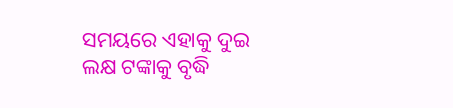ସମୟରେ ଏହାକୁ ଦୁଇ ଲକ୍ଷ ଟଙ୍କାକୁ ବୃଦ୍ଧି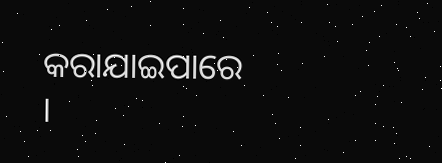କରାଯାଇପାରେ ।